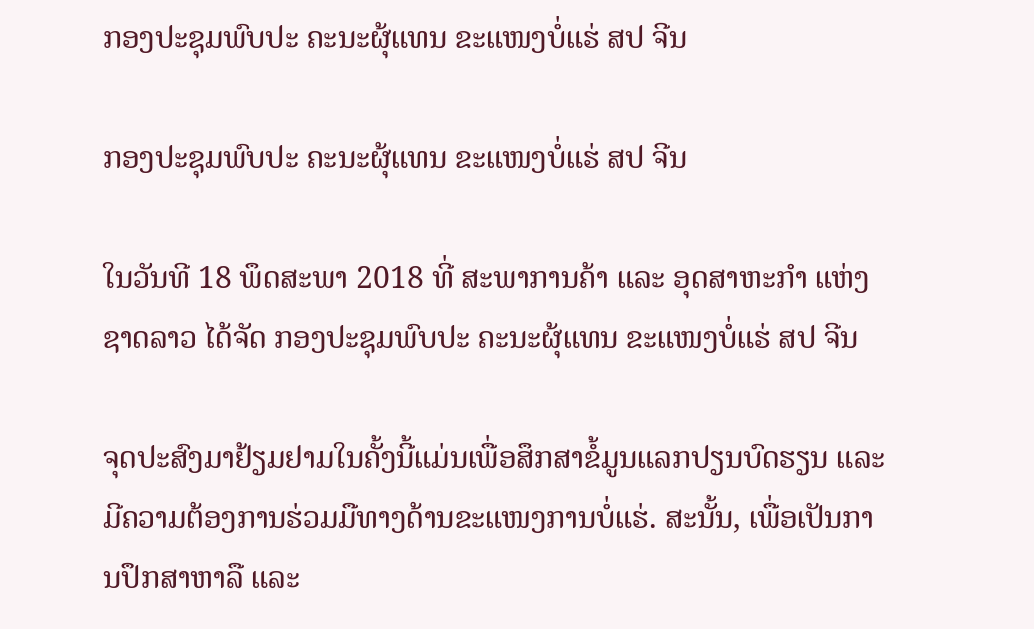ກອງປະຊຸມພົບປະ ຄະນະຜຸ້ແທນ ຂະແໜງບໍ່ແຮ່ ສປ ຈີນ

ກອງປະຊຸມພົບປະ ຄະນະຜຸ້ແທນ ຂະແໜງບໍ່ແຮ່ ສປ ຈີນ

ໃນວັນທີ 18 ພຶດສະພາ 2018 ທີ່ ສະພາການຄ້າ ແລະ ອຸດສາຫະກຳ ແຫ່ງຊາດລາວ ໄດ້ຈັດ ກອງປະຊຸມພົບປະ ຄະນະຜຸ້ແທນ ຂະແໜງບໍ່ແຮ່ ສປ ຈີນ

ຈຸດປະສົງມາຢ້ຽມຢາມໃນຄັ້ງນີ້ແມ່ນເພື່ອສຶກສາຂໍ້ມູນແລກປຽນບົດຮຽນ ແລະ ມີຄວາມຕ້ອງການຮ່ວມມືທາງດ້ານຂະແໜງການບໍ່ແຮ່. ສະນັ້ນ, ເພື່ອເປັນການປຶກສາຫາລື ແລະ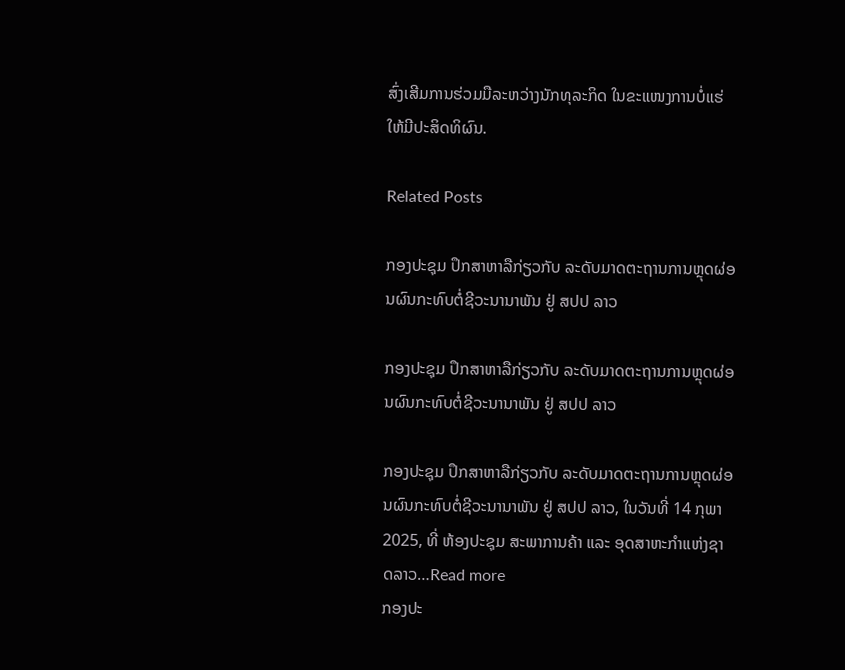ສົ່ງເສີມການຮ່ວມມືລະຫວ່າງນັກທຸລະກິດ ໃນຂະແໜງການບໍ່ແຮ່ໃຫ້ມີປະສິດທິຜົນ.

Related Posts

ກອງປະຊຸມ ປຶກສາຫາລືກ່ຽວກັບ ລະດັບມາດຕະຖານການຫຼຸດຜ່ອນຜົນກະທົບຕໍ່ຊີວະນານາພັນ ຢູ່ ສປປ ລາວ

ກອງປະຊຸມ ປຶກສາຫາລືກ່ຽວກັບ ລະດັບມາດຕະຖານການຫຼຸດຜ່ອນຜົນກະທົບຕໍ່ຊີວະນານາພັນ ຢູ່ ສປປ ລາວ

ກອງປະຊຸມ ປຶກສາຫາລືກ່ຽວກັບ ລະດັບມາດຕະຖານການຫຼຸດຜ່ອນຜົນກະທົບຕໍ່ຊີວະນານາພັນ ຢູ່ ສປປ ລາວ, ໃນວັນທີ່ 14 ກຸພາ 2025, ທີ່ ຫ້ອງປະຊຸມ ສະພາການຄ້າ ແລະ ອຸດສາຫະກຳແຫ່ງຊາດລາວ…Read more
ກອງປະ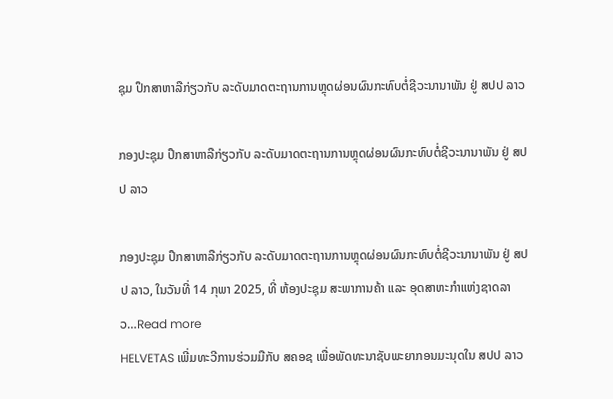ຊຸມ ປຶກສາຫາລືກ່ຽວກັບ ລະດັບມາດຕະຖານການຫຼຸດຜ່ອນຜົນກະທົບຕໍ່ຊີວະນານາພັນ ຢູ່ ສປປ ລາວ

ກອງປະຊຸມ ປຶກສາຫາລືກ່ຽວກັບ ລະດັບມາດຕະຖານການຫຼຸດຜ່ອນຜົນກະທົບຕໍ່ຊີວະນານາພັນ ຢູ່ ສປປ ລາວ

ກອງປະຊຸມ ປຶກສາຫາລືກ່ຽວກັບ ລະດັບມາດຕະຖານການຫຼຸດຜ່ອນຜົນກະທົບຕໍ່ຊີວະນານາພັນ ຢູ່ ສປປ ລາວ, ໃນວັນທີ່ 14 ກຸພາ 2025, ທີ່ ຫ້ອງປະຊຸມ ສະພາການຄ້າ ແລະ ອຸດສາຫະກຳແຫ່ງຊາດລາວ…Read more
HELVETAS ເພີ່ມທະວີການຮ່ວມມືກັບ ສຄອຊ ເພື່ອພັດທະນາຊັບພະຍາກອນມະນຸດໃນ ສປປ ລາວ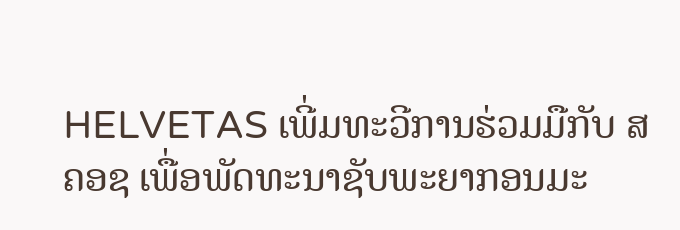HELVETAS ເພີ່ມທະວີການຮ່ວມມືກັບ ສຄອຊ ເພື່ອພັດທະນາຊັບພະຍາກອນມະ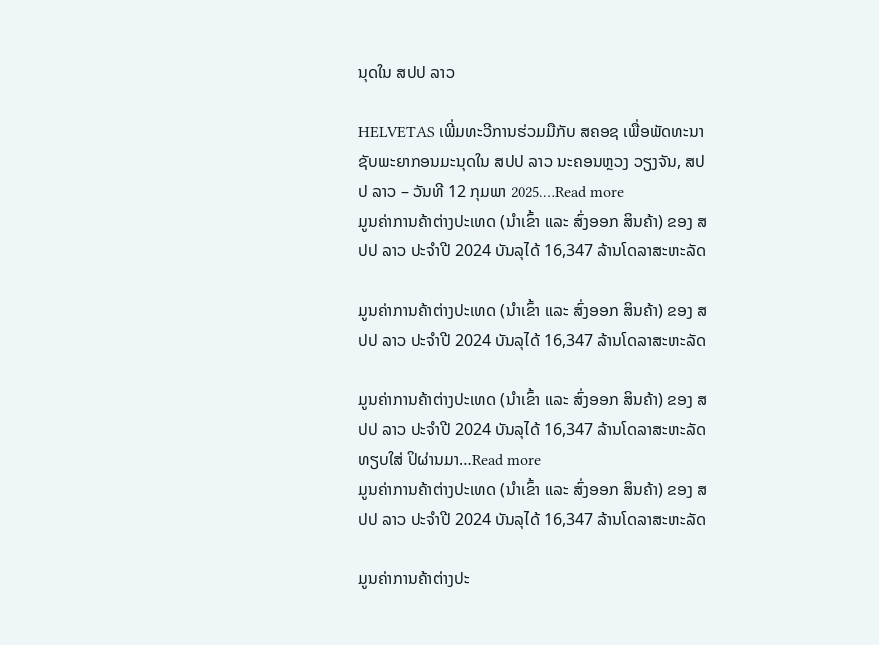ນຸດໃນ ສປປ ລາວ

HELVETAS ເພີ່ມທະວີການຮ່ວມມືກັບ ສຄອຊ ເພື່ອພັດທະນາຊັບພະຍາກອນມະນຸດໃນ ສປປ ລາວ ນະຄອນຫຼວງ ວຽງຈັນ, ສປປ ລາວ – ວັນທີ 12 ກຸມພາ 2025.…Read more
ມູນຄ່າການຄ້າຕ່າງປະເທດ (ນໍາເຂົ້າ ແລະ ສົ່ງອອກ ສິນຄ້າ) ຂອງ ສປປ ລາວ ປະຈໍາປີ 2024 ບັນລຸໄດ້ 16,347 ລ້ານໂດລາສະຫະລັດ

ມູນຄ່າການຄ້າຕ່າງປະເທດ (ນໍາເຂົ້າ ແລະ ສົ່ງອອກ ສິນຄ້າ) ຂອງ ສປປ ລາວ ປະຈໍາປີ 2024 ບັນລຸໄດ້ 16,347 ລ້ານໂດລາສະຫະລັດ

ມູນຄ່າການຄ້າຕ່າງປະເທດ (ນໍາເຂົ້າ ແລະ ສົ່ງອອກ ສິນຄ້າ) ຂອງ ສປປ ລາວ ປະຈໍາປີ 2024 ບັນລຸໄດ້ 16,347 ລ້ານໂດລາສະຫະລັດ ທຽບໃສ່ ປິຜ່ານມາ…Read more
ມູນຄ່າການຄ້າຕ່າງປະເທດ (ນໍາເຂົ້າ ແລະ ສົ່ງອອກ ສິນຄ້າ) ຂອງ ສປປ ລາວ ປະຈໍາປີ 2024 ບັນລຸໄດ້ 16,347 ລ້ານໂດລາສະຫະລັດ

ມູນຄ່າການຄ້າຕ່າງປະ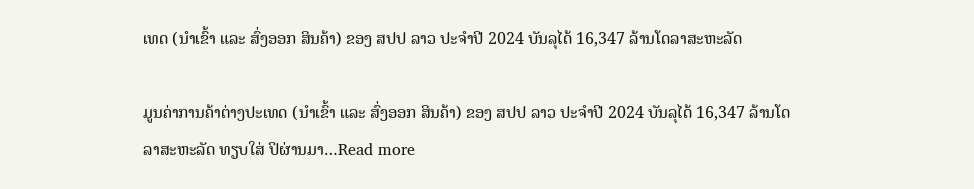ເທດ (ນໍາເຂົ້າ ແລະ ສົ່ງອອກ ສິນຄ້າ) ຂອງ ສປປ ລາວ ປະຈໍາປີ 2024 ບັນລຸໄດ້ 16,347 ລ້ານໂດລາສະຫະລັດ

ມູນຄ່າການຄ້າຕ່າງປະເທດ (ນໍາເຂົ້າ ແລະ ສົ່ງອອກ ສິນຄ້າ) ຂອງ ສປປ ລາວ ປະຈໍາປີ 2024 ບັນລຸໄດ້ 16,347 ລ້ານໂດລາສະຫະລັດ ທຽບໃສ່ ປິຜ່ານມາ…Read more